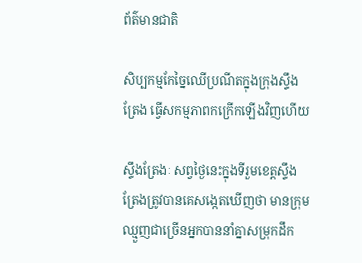ព័ត៌មានជាតិ

សិប្បកម្មកែច្នៃឈើប្រណីតក្នុងក្រុងស្ទឹងត្រែង ធ្វើសកម្មភាពកក្រើកឡើងវិញហើយ

ស្ទឹងត្រែងៈ សព្វថ្ងៃនេះក្នុងទីរួមខេត្តស្ទឹងត្រែងត្រូវបានគេសង្កេតឃើញថា មានក្រុមឈ្មួញជាច្រើនអ្នកបាននាំគ្នាសម្រុកដឹក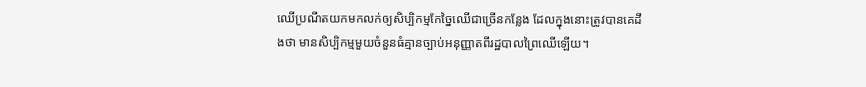ឈើប្រណីតយកមកលក់ឲ្យសិប្បិកម្មកែច្នៃឈើជាច្រើនកន្លែង ដែលក្នុងនោះត្រូវបានគេដឹងថា មានសិប្បិកម្មមួយចំនួនធំគ្មានច្បាប់អនុញ្ញាតពីរដ្ឋបាលព្រៃឈើឡើយ។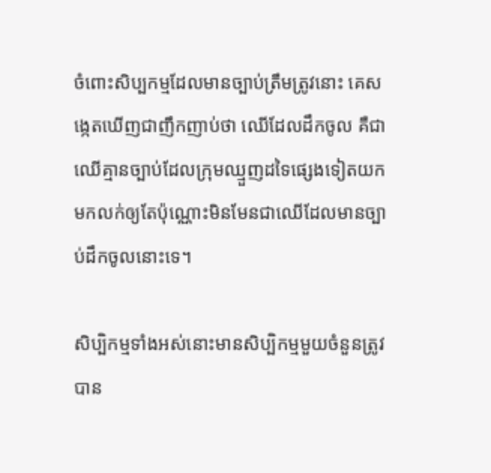ចំពោះសិប្បកម្មដែលមានច្បាប់ត្រឹមត្រូវនោះ គេសង្កេតឃើញជាញឹកញាប់ថា ឈើដែលដឹកចូល គឺជាឈើគ្មានច្បាប់ដែលក្រុមឈ្មួញដទៃផ្សេងទៀតយកមកលក់ឲ្យតែប៉ុណ្ណោះមិនមែនជាឈើដែលមានច្បាប់ដឹកចូលនោះទេ។

សិប្បិកម្មទាំងអស់នោះមានសិប្បិកម្មមួយចំនួនត្រូវបាន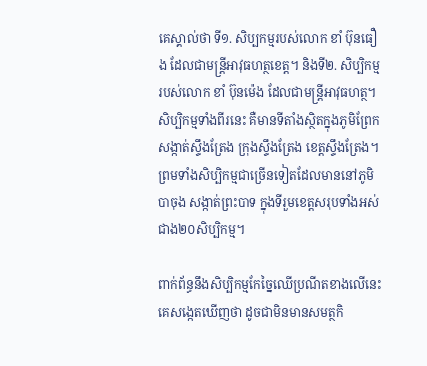គេស្គាល់ថា ទី១. សិប្បកម្មរបស់លោក ខាំ ប៊ុនធឿង ដែលជាមន្ត្រីអាវុធហត្ថខេត្ត។ និងទី២. សិប្បិកម្មរបស់លោក ខាំ ប៊ុនម៉េង ដែលជាមន្ត្រីអាវុធហត្ថ។ សិប្បិកម្មទាំងពីរនេះ គឺមានទីតាំងស្ថិតក្នុងភូមិព្រែក សង្កាត់ស្ទឹងត្រែង ក្រុងស្ទឹងត្រែង ខេត្តស្ទឹងត្រែង។ ព្រមទាំងសិប្បិកម្មជាច្រើនទៀតដែលមាននៅភូមិបាចុង សង្កាត់ព្រះបាទ ក្នុងទីរួមខេត្តសរុបទាំងអស់ជាង២០សិប្បិកម្ម។

ពាក់ព័ន្ធនឹងសិប្បិកម្មកែច្នៃឈើប្រណីតខាងលើនេះ គេសង្កេតឃើញថា ដូចជាមិនមានសមត្ថកិ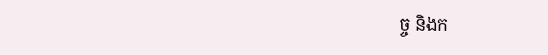ច្ច និងក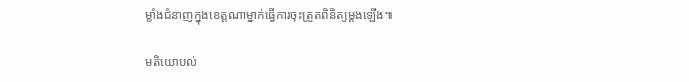ម្លាំងជំនាញក្នុងខេត្តណាម្នាក់ធ្វើការចុះត្រួតពិនិត្យម្តងឡើង៕

មតិយោបល់